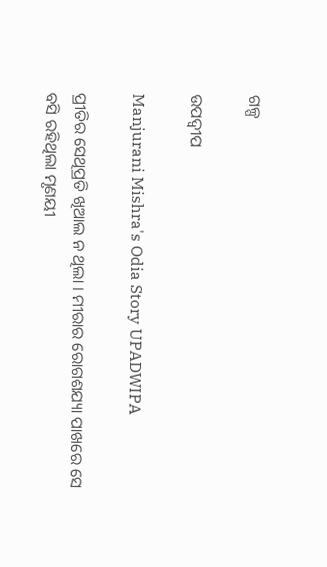ଗଳ୍ପ

ଉପଦ୍ୱୀପ

Manjurani Mishra's Odia Story UPADWIPA

ପ୍ରୀତିର ସେଥିପ୍ରତି ଖିଆଲ ନ ଥିଲା । ମୀରାର ରୋଗଶଯ୍ୟା ପାଖରେ ସେ ବସି ରହିଥିଲା ମୃଣୟୀ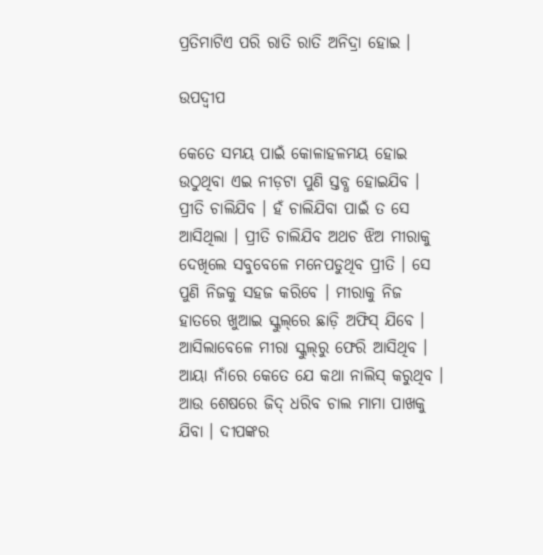ପ୍ରତିମାଟିଏ ପରି ରାତି ରାତି ଅନିଦ୍ରା ହୋଇ ।

ଉପଦ୍ୱୀପ

କେତେ ସମୟ ପାଇଁ କୋଳାହଳମୟ ହୋଇ ଉଠୁଥିବା ଏଇ ନୀଡ଼ଟା ପୁଣି ସ୍ତବ୍ଧ ହୋଇଯିବ । ପ୍ରୀତି ଚାଲିଯିବ । ହଁ ଚାଲିଯିବା ପାଇଁ ତ ସେ ଆସିଥିଲା । ପ୍ରୀତି ଚାଲିଯିବ ଅଥଚ ଝିଅ ମୀରାକୁ ଦେଖିଲେ ସବୁବେଳେ ମନେପଡୁଥିବ ପ୍ରୀତି । ସେ ପୁଣି ନିଜକୁ ସହଜ କରିବେ । ମୀରାକୁ ନିଜ ହାତରେ ଖୁଆଇ ସ୍କୁଲ୍‌ରେ ଛାଡ଼ି ଅଫିସ୍ ଯିବେ । ଆସିଲାବେଳେ ମୀରା ସ୍କୁଲ୍‌ରୁ ଫେରି ଆସିଥିବ । ଆୟା ନାଁରେ କେତେ ଯେ କଥା ନାଲିସ୍ କରୁଥିବ । ଆଉ ଶେଷରେ ଜିଦ୍ ଧରିବ ଚାଲ ମାମା ପାଖକୁ ଯିବା । ଦୀପଙ୍କର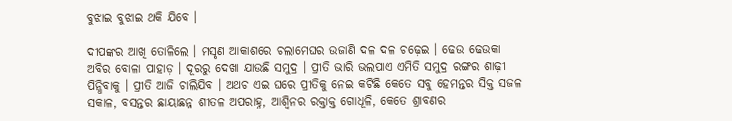ବୁଝାଇ ବୁଝାଇ ଥକି ଯିବେ ।

ଦୀପଙ୍କର ଆଖି ତୋଳିଲେ । ମସୃଣ ଆକାଶରେ ଚଲାମେଘର ଉଜାଣି ଦଳ ଦଳ ଚଢ଼େଇ । ଢେଉ ଢେଉକା ଅବିର ବୋଳା ପାହାଡ଼ । ଦୂରରୁ ଦେଖା ଯାଉଛି ସମୁଦ୍ର । ପ୍ରୀତି ଭାରି ଭଲପାଏ ଏମିତି ସମୁଦ୍ର ରଙ୍ଗର ଶାଢ଼ୀ ପିନ୍ଧିବାକୁ । ପ୍ରୀତି ଆଜି ଚାଲିଯିବ । ଅଥଚ ଏଇ ଘରେ ପ୍ରୀତିକୁ ନେଇ କଟିଛି କେତେ ସବୁ ହେମନ୍ତର ସିକ୍ତ ସଜଳ ସକାଳ, ବସନ୍ତର ଛାୟାଛନ୍ନ ଶୀତଳ ଅପରାହ୍ନ, ଆଶ୍ୱିନର ରକ୍ତାକ୍ତ ଗୋଧୂଳି, କେତେ ଶ୍ରାବଣର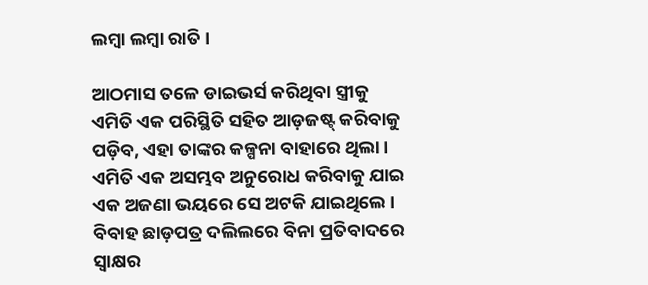ଲମ୍ୱା ଲମ୍ୱା ରାତି ।

ଆଠମାସ ତଳେ ଡାଇଭର୍ସ କରିଥିବା ସ୍ତ୍ରୀକୁ ଏମିତି ଏକ ପରିସ୍ଥିତି ସହିତ ଆଡ଼ଜଷ୍ଟ୍ କରିବାକୁ ପଡ଼ିବ, ଏହା ତାଙ୍କର କଳ୍ପନା ବାହାରେ ଥିଲା । ଏମିତି ଏକ ଅସମ୍ଭବ ଅନୁରୋଧ କରିବାକୁ ଯାଇ ଏକ ଅଜଣା ଭୟରେ ସେ ଅଟକି ଯାଇଥିଲେ । ବିବାହ ଛାଡ଼ପତ୍ର ଦଲିଲରେ ବିନା ପ୍ରତିବାଦରେ ସ୍ୱାକ୍ଷର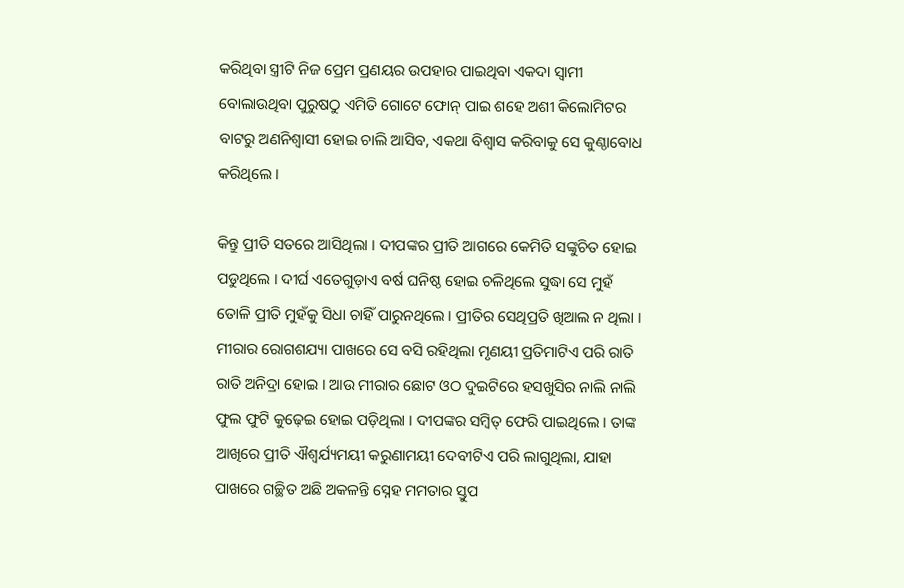କରିଥିବା ସ୍ତ୍ରୀଟି ନିଜ ପ୍ରେମ ପ୍ରଣୟର ଉପହାର ପାଇଥିବା ଏକଦା ସ୍ୱାମୀ ବୋଲାଉଥିବା ପୁରୁଷଠୁ ଏମିତି ଗୋଟେ ଫୋନ୍ ପାଇ ଶହେ ଅଶୀ କିଲୋମିଟର ବାଟରୁ ଅଣନିଶ୍ୱାସୀ ହୋଇ ଚାଲି ଆସିବ, ଏକଥା ବିଶ୍ୱାସ କରିବାକୁ ସେ କୁଣ୍ଠାବୋଧ କରିଥିଲେ ।

କିନ୍ତୁ ପ୍ରୀତି ସତରେ ଆସିଥିଲା । ଦୀପଙ୍କର ପ୍ରୀତି ଆଗରେ କେମିତି ସଙ୍କୁଚିତ ହୋଇ ପଡୁଥିଲେ । ଦୀର୍ଘ ଏତେଗୁଡ଼ାଏ ବର୍ଷ ଘନିଷ୍ଠ ହୋଇ ଚଳିଥିଲେ ସୁଦ୍ଧା ସେ ମୁହଁ ତୋଳି ପ୍ରୀତି ମୁହଁକୁ ସିଧା ଚାହିଁ ପାରୁନଥିଲେ । ପ୍ରୀତିର ସେଥିପ୍ରତି ଖିଆଲ ନ ଥିଲା । ମୀରାର ରୋଗଶଯ୍ୟା ପାଖରେ ସେ ବସି ରହିଥିଲା ମୃଣୟୀ ପ୍ରତିମାଟିଏ ପରି ରାତି ରାତି ଅନିଦ୍ରା ହୋଇ । ଆଉ ମୀରାର ଛୋଟ ଓଠ ଦୁଇଟିରେ ହସଖୁସିର ନାଲି ନାଲି ଫୁଲ ଫୁଟି କୁଢ଼େଇ ହୋଇ ପଡ଼ିଥିଲା । ଦୀପଙ୍କର ସମ୍ୱିତ୍ ଫେରି ପାଇଥିଲେ । ତାଙ୍କ ଆଖିରେ ପ୍ରୀତି ଐଶ୍ୱର୍ଯ୍ୟମୟୀ କରୁଣାମୟୀ ଦେବୀଟିଏ ପରି ଲାଗୁଥିଲା, ଯାହା ପାଖରେ ଗଚ୍ଛିତ ଅଛି ଅକଳନ୍ତି ସ୍ନେହ ମମତାର ସ୍ତୁପ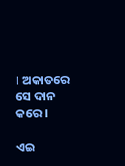। ଅକାତରେ ସେ ଦାନ କରେ ।

ଏଇ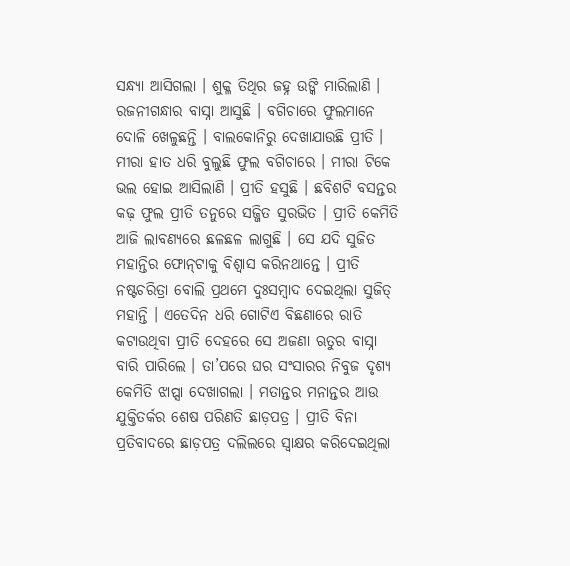ସନ୍ଧ୍ୟା ଆସିଗଲା । ଶୁକ୍ଳ ତିଥିର ଜହ୍ନ ଉଙ୍କି ମାରିଲାଣି । ରଜନୀଗନ୍ଧାର ବାସ୍ନା ଆସୁଛି । ବଗିଚାରେ ଫୁଲମାନେ ଦୋଳି ଖେଳୁଛନ୍ତି । ବାଲକୋନିରୁ ଦେଖାଯାଉଛି ପ୍ରୀତି । ମୀରା ହାତ ଧରି ବୁଲୁଛି ଫୁଲ ବଗିଚାରେ । ମୀରା ଟିକେ ଭଲ ହୋଇ ଆସିଲାଣି । ପ୍ରୀତି ହସୁଛି । ଛବିଶଟି ବସନ୍ତର କଢ଼ ଫୁଲ ପ୍ରୀତି ତନୁରେ ସଜ୍ଜିତ ସୁରଭିତ । ପ୍ରୀତି କେମିତି ଆଜି ଲାବଣ୍ୟରେ ଛଳଛଳ ଲାଗୁଛି । ସେ ଯଦି ସୁଜିତ ମହାନ୍ତିର ଫୋନ୍‌ଟାକୁ ବିଶ୍ୱାସ କରିନଥାନ୍ତେ । ପ୍ରୀତି ନଷ୍ଟଚରିତ୍ରା ବୋଲି ପ୍ରଥମେ ଦୁଃସମ୍ୱାଦ ଦେଇଥିଲା ସୁଜିତ୍ ମହାନ୍ତି । ଏତେଦିନ ଧରି ଗୋଟିଏ ବିଛଣାରେ ରାତି କଟାଉଥିବା ପ୍ରୀତି ଦେହରେ ସେ ଅଜଣା ଋତୁର ବାସ୍ନା ବାରି ପାରିଲେ । ତା’ପରେ ଘର ସଂସାରର ନିବୁଜ ଦୃଶ୍ୟ କେମିତି ଝାପ୍ସା ଦେଖାଗଲା । ମତାନ୍ତର ମନାନ୍ତର ଆଉ ଯୁକ୍ତିତର୍କର ଶେଷ ପରିଣତି ଛାଡ଼ପତ୍ର । ପ୍ରୀତି ବିନା ପ୍ରତିବାଦରେ ଛାଡ଼ପତ୍ର ଦଲିଲରେ ସ୍ୱାକ୍ଷର କରିଦେଇଥିଲା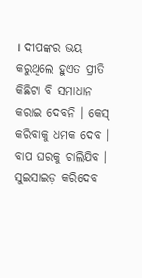। ଦୀପଙ୍କର ଭୟ କରୁଥିଲେ ହୁଏତ ପ୍ରୀତି କିଛିଟା ବି ସମାଧାନ କରାଇ ଦେବନି । କେସ୍ କରିବାକୁ ଧମକ ଦେବ । ବାପ ଘରକୁ ଚାଲିଯିବ । ସୁଇସାଇଡ଼ କରିଦେବ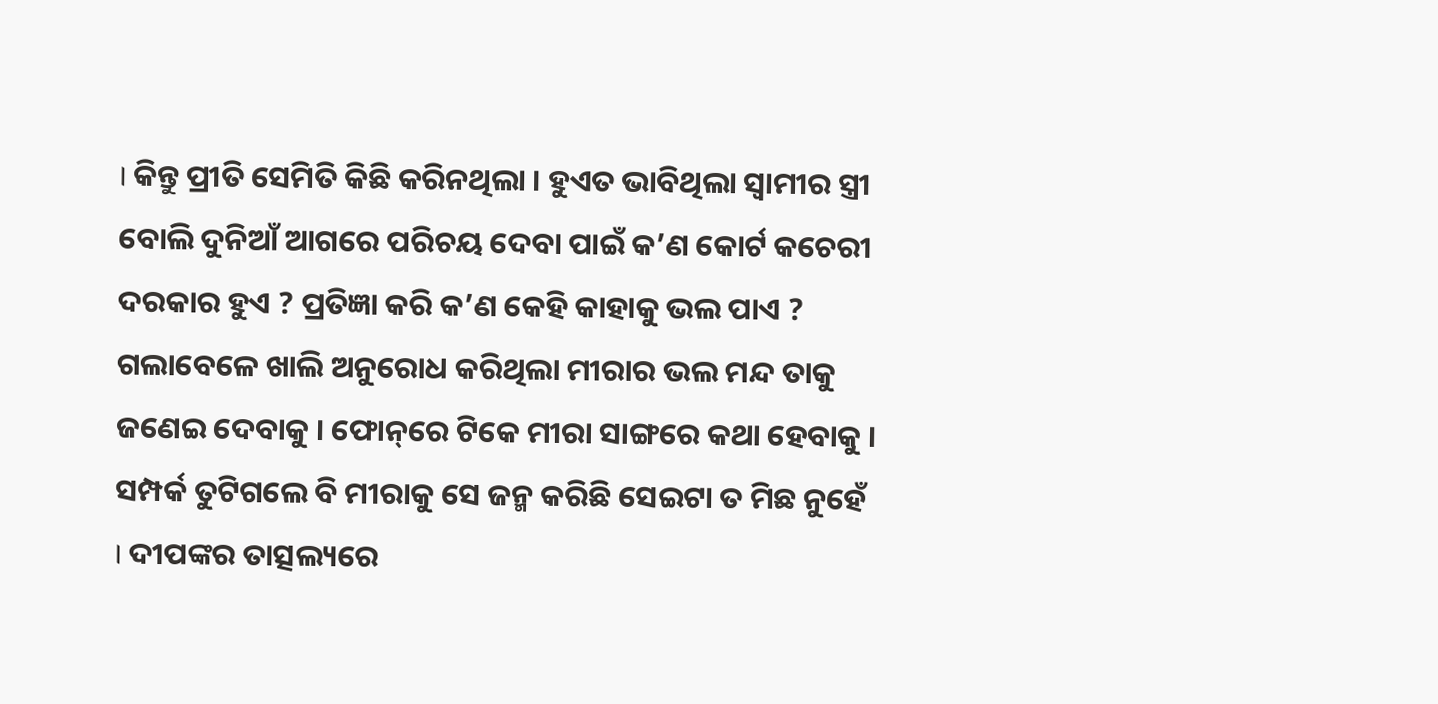। କିନ୍ତୁ ପ୍ରୀତି ସେମିତି କିଛି କରିନଥିଲା । ହୁଏତ ଭାବିଥିଲା ସ୍ୱାମୀର ସ୍ତ୍ରୀ ବୋଲି ଦୁନିଆଁ ଆଗରେ ପରିଚୟ ଦେବା ପାଇଁ କ’ଣ କୋର୍ଟ କଚେରୀ ଦରକାର ହୁଏ ? ପ୍ରତିଜ୍ଞା କରି କ’ଣ କେହି କାହାକୁ ଭଲ ପାଏ ? ଗଲାବେଳେ ଖାଲି ଅନୁରୋଧ କରିଥିଲା ମୀରାର ଭଲ ମନ୍ଦ ତାକୁ ଜଣେଇ ଦେବାକୁ । ଫୋନ୍‌ରେ ଟିକେ ମୀରା ସାଙ୍ଗରେ କଥା ହେବାକୁ । ସମ୍ପର୍କ ତୁଟିଗଲେ ବି ମୀରାକୁ ସେ ଜନ୍ମ କରିଛି ସେଇଟା ତ ମିଛ ନୁହେଁ । ଦୀପଙ୍କର ତାତ୍ସଲ୍ୟରେ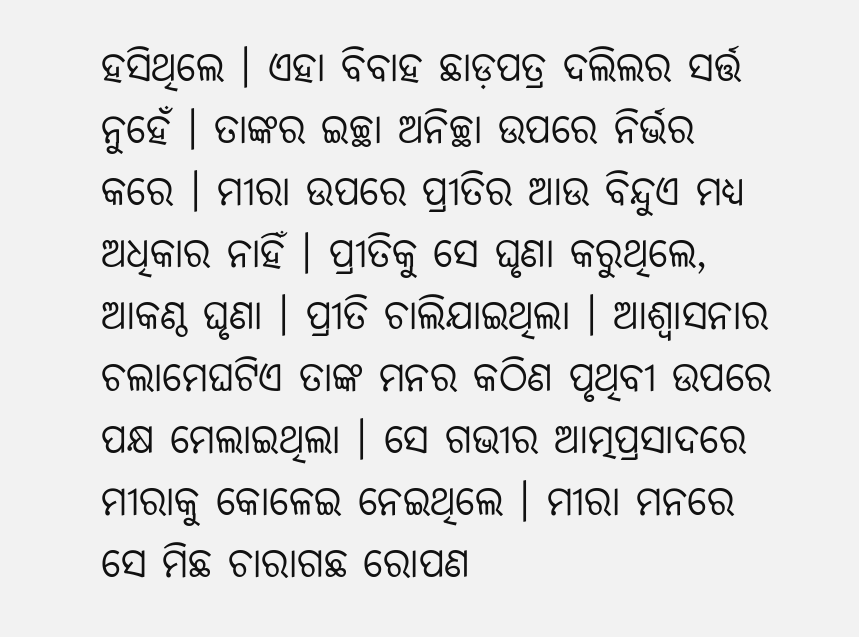ହସିଥିଲେ । ଏହା ବିବାହ ଛାଡ଼ପତ୍ର ଦଲିଲର ସର୍ତ୍ତ ନୁହେଁ । ତାଙ୍କର ଇଚ୍ଛା ଅନିଚ୍ଛା ଉପରେ ନିର୍ଭର କରେ । ମୀରା ଉପରେ ପ୍ରୀତିର ଆଉ ବିନ୍ଦୁଏ ମଧ୍ୟ ଅଧିକାର ନାହିଁ । ପ୍ରୀତିକୁ ସେ ଘୃଣା କରୁଥିଲେ, ଆକଣ୍ଠ ଘୃଣା । ପ୍ରୀତି ଚାଲିଯାଇଥିଲା । ଆଶ୍ୱାସନାର ଚଲାମେଘଟିଏ ତାଙ୍କ ମନର କଠିଣ ପୃଥିବୀ ଉପରେ ପକ୍ଷ ମେଲାଇଥିଲା । ସେ ଗଭୀର ଆତ୍ମପ୍ରସାଦରେ ମୀରାକୁ କୋଳେଇ ନେଇଥିଲେ । ମୀରା ମନରେ ସେ ମିଛ ଚାରାଗଛ ରୋପଣ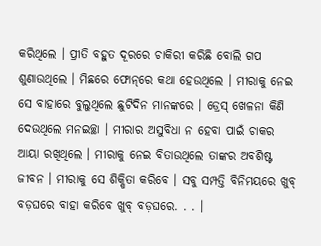କରିଥିଲେ । ପ୍ରୀତି ବହୁତ ଦୂରରେ ଚାକିରୀ କରିଛି ବୋଲି ଗପ ଶୁଣାଉଥିଲେ । ମିଛରେ ଫୋନ୍‌ରେ କଥା ହେଉଥିଲେ । ମୀରାକୁ ନେଇ ସେ ବାହାରେ ବୁଲୁଥିଲେ ଛୁଟିଦିନ ମାନଙ୍କରେ । ଡ୍ରେସ୍ ଖେଳନା କିଣି ଦେଉଥିଲେ ମନଇଚ୍ଛା । ମୀରାର ଅସୁବିଧା ନ ହେବା ପାଇଁ ଚାକର ଆୟା ରଖିଥିଲେ । ମୀରାକୁ ନେଇ ବିତାଉଥିଲେ ତାଙ୍କର ଅବଶିଷ୍ଟ ଜୀବନ । ମୀରାକୁ ସେ ଶିକ୍ଷିତା କରିବେ । ସବୁ ସମ୍ପତ୍ତି ବିନିମୟରେ ଖୁବ୍ ବଡ଼ଘରେ ବାହା କରିବେ ଖୁବ୍ ବଡ଼ଘରେ. . . ।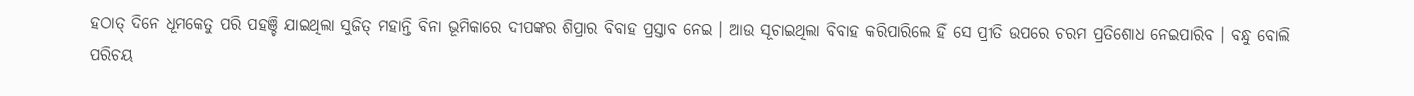ହଠାତ୍ ଦିନେ ଧୂମକେତୁ ପରି ପହଞ୍ଚି ଯାଇଥିଲା ସୁଜିତ୍ ମହାନ୍ତି ବିନା ଭୂମିକାରେ ଦୀପଙ୍କର ଶିପ୍ରାର ବିବାହ ପ୍ରସ୍ତାବ ନେଇ । ଆଉ ସୂଚାଇଥିଲା ବିବାହ କରିପାରିଲେ ହିଁ ସେ ପ୍ରୀତି ଉପରେ ଚରମ ପ୍ରତିଶୋଧ ନେଇପାରିବ । ବନ୍ଧୁ ବୋଲି ପରିଚୟ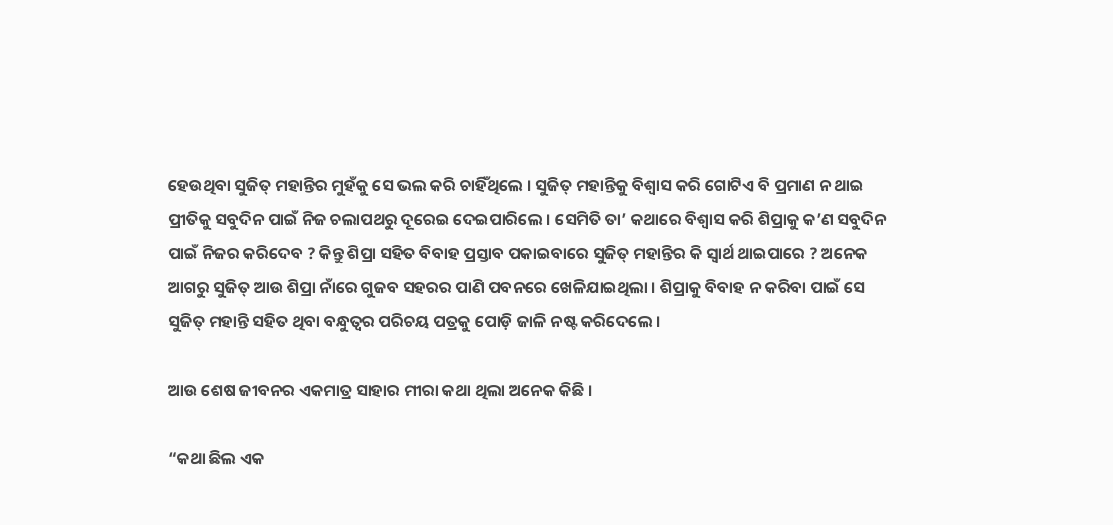ହେଉଥିବା ସୁଜିତ୍ ମହାନ୍ତିର ମୁହଁକୁ ସେ ଭଲ କରି ଚାହିଁଥିଲେ । ସୁଜିତ୍ ମହାନ୍ତିକୁ ବିଶ୍ୱାସ କରି ଗୋଟିଏ ବି ପ୍ରମାଣ ନ ଥାଇ ପ୍ରୀତିକୁ ସବୁଦିନ ପାଇଁ ନିଜ ଚଲାପଥରୁ ଦୂରେଇ ଦେଇପାରିଲେ । ସେମିତି ତା’ କଥାରେ ବିଶ୍ୱାସ କରି ଶିପ୍ରାକୁ କ’ଣ ସବୁଦିନ ପାଇଁ ନିଜର କରିଦେବ ? କିନ୍ତୁ ଶିପ୍ରା ସହିତ ବିବାହ ପ୍ରସ୍ତାବ ପକାଇବାରେ ସୁଜିତ୍ ମହାନ୍ତିର କି ସ୍ୱାର୍ଥ ଥାଇପାରେ ? ଅନେକ ଆଗରୁ ସୁଜିତ୍ ଆଉ ଶିପ୍ରା ନାଁରେ ଗୁଜବ ସହରର ପାଣି ପବନରେ ଖେଳିଯାଇଥିଲା । ଶିପ୍ରାକୁ ବିବାହ ନ କରିବା ପାଇଁ ସେ ସୁଜିତ୍ ମହାନ୍ତି ସହିତ ଥିବା ବନ୍ଧୁତ୍ୱର ପରିଚୟ ପତ୍ରକୁ ପୋଡ଼ି ଜାଳି ନଷ୍ଟ କରିଦେଲେ ।

ଆଉ ଶେଷ ଜୀବନର ଏକମାତ୍ର ସାହାର ମୀରା କଥା ଥିଲା ଅନେକ କିଛି ।

“କଥା ଛିଲ ଏକ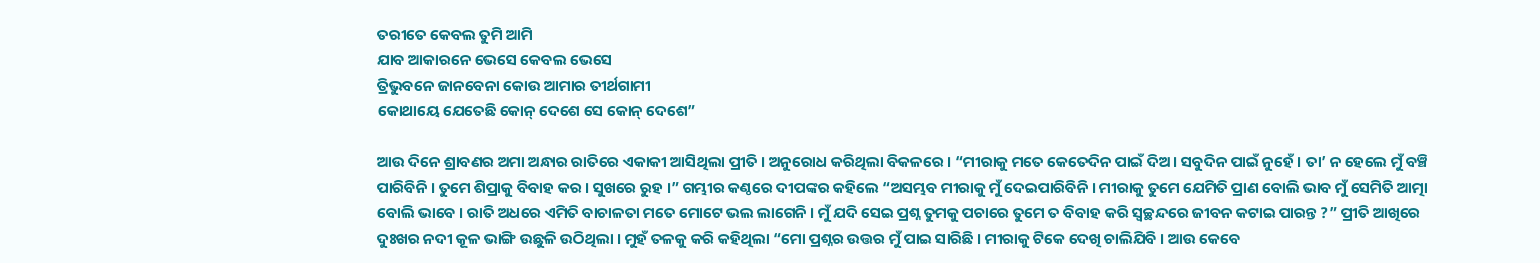ତରୀତେ କେବଲ ତୁମି ଆମି
ଯାବ ଆକାରନେ ଭେସେ କେବଲ ଭେସେ
ତ୍ରିଭୁବନେ ଜାନବେନା କୋଉ ଆମାର ତୀର୍ଥଗାମୀ
କୋଥାୟେ ଯେତେଛି କୋନ୍ ଦେଶେ ସେ କୋନ୍ ଦେଶେ”

ଆଉ ଦିନେ ଶ୍ରାବଣର ଅମା ଅନ୍ଧାର ରାତିରେ ଏକାକୀ ଆସିଥିଲା ପ୍ରୀତି । ଅନୁରୋଧ କରିଥିଲା ବିକଳରେ । “ମୀରାକୁ ମତେ କେତେଦିନ ପାଇଁ ଦିଅ । ସବୁଦିନ ପାଇଁ ନୁହେଁ । ତା’ ନ ହେଲେ ମୁଁ ବଞ୍ଚି ପାରିବିନି । ତୁମେ ଶିପ୍ରାକୁ ବିବାହ କର । ସୁଖରେ ରୁହ ।” ଗମ୍ଭୀର କଣ୍ଠରେ ଦୀପଙ୍କର କହିଲେ “ଅସମ୍ଭବ ମୀରାକୁ ମୁଁ ଦେଇପାରିବିନି । ମୀରାକୁ ତୁମେ ଯେମିତି ପ୍ରାଣ ବୋଲି ଭାବ ମୁଁ ସେମିତି ଆତ୍ମା ବୋଲି ଭାବେ । ରାତି ଅଧରେ ଏମିତି ବାଚାଳତା ମତେ ମୋଟେ ଭଲ ଲାଗେନି । ମୁଁ ଯଦି ସେଇ ପ୍ରଶ୍ନ ତୁମକୁ ପଚାରେ ତୁମେ ତ ବିବାହ କରି ସ୍ୱଚ୍ଛନ୍ଦରେ ଜୀବନ କଟାଇ ପାରନ୍ତ ?” ପ୍ରୀତି ଆଖିରେ ଦୁଃଖର ନଦୀ କୂଳ ଭାଙ୍ଗି ଉଛୁଳି ଉଠିଥିଲା । ମୁହଁ ତଳକୁ କରି କହିଥିଲା “ମୋ ପ୍ରଶ୍ନର ଉତ୍ତର ମୁଁ ପାଇ ସାରିଛି । ମୀରାକୁ ଟିକେ ଦେଖି ଚାଲିଯିବି । ଆଉ କେବେ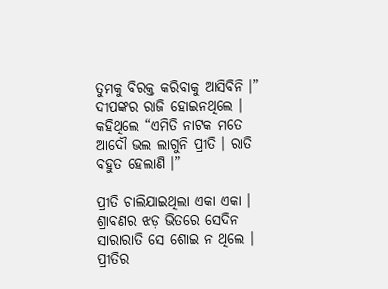ତୁମକୁ ବିରକ୍ତ କରିବାକୁ ଆସିବିନି ।” ଦୀପଙ୍କର ରାଜି ହୋଇନଥିଲେ । କହିଥିଲେ “ଏମିତି ନାଟକ ମତେ ଆଦୌ ଭଲ ଲାଗୁନି ପ୍ରୀତି । ରାତି ବହୁତ ହେଲାଣି ।”

ପ୍ରୀତି ଚାଲିଯାଇଥିଲା ଏକା ଏକା । ଶ୍ରାବଣର ଝଡ଼ ଭିତରେ ସେଦିନ ସାରାରାତି ସେ ଶୋଇ ନ ଥିଲେ । ପ୍ରୀତିର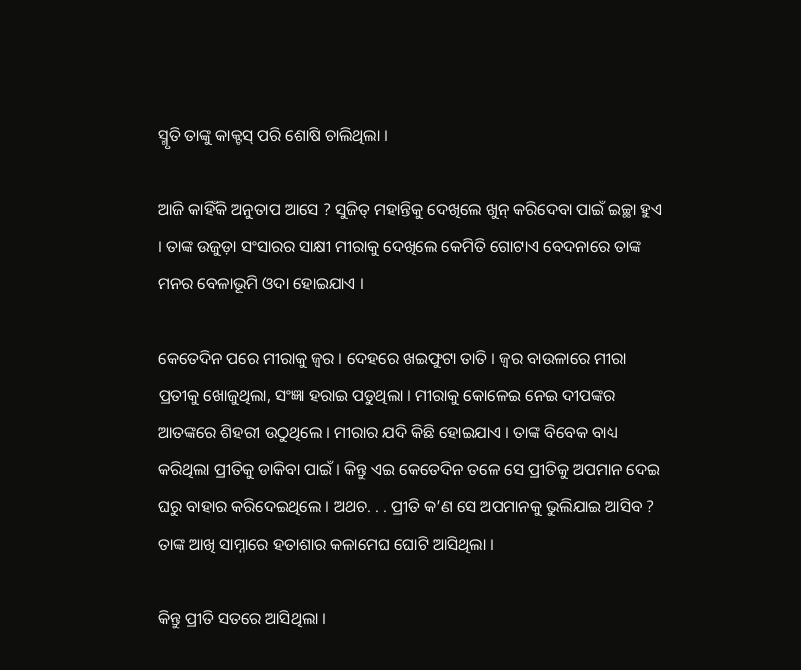ସ୍ମୃତି ତାଙ୍କୁ କାକ୍ଟସ୍ ପରି ଶୋଷି ଚାଲିଥିଲା ।

ଆଜି କାହିଁକି ଅନୁତାପ ଆସେ ? ସୁଜିତ୍ ମହାନ୍ତିକୁ ଦେଖିଲେ ଖୁନ୍ କରିଦେବା ପାଇଁ ଇଚ୍ଛା ହୁଏ । ତାଙ୍କ ଉଜୁଡ଼ା ସଂସାରର ସାକ୍ଷୀ ମୀରାକୁ ଦେଖିଲେ କେମିତି ଗୋଟାଏ ବେଦନାରେ ତାଙ୍କ ମନର ବେଳାଭୂମି ଓଦା ହୋଇଯାଏ ।

କେତେଦିନ ପରେ ମୀରାକୁ ଜ୍ୱର । ଦେହରେ ଖଇଫୁଟା ତାତି । ଜ୍ୱର ବାଉଳାରେ ମୀରା ପ୍ରତୀକୁ ଖୋଜୁଥିଲା, ସଂଜ୍ଞା ହରାଇ ପଡୁଥିଲା । ମୀରାକୁ କୋଳେଇ ନେଇ ଦୀପଙ୍କର ଆତଙ୍କରେ ଶିହରୀ ଉଠୁଥିଲେ । ମୀରାର ଯଦି କିଛି ହୋଇଯାଏ । ତାଙ୍କ ବିବେକ ବାଧ୍ୟ କରିଥିଲା ପ୍ରୀତିକୁ ଡାକିବା ପାଇଁ । କିନ୍ତୁ ଏଇ କେତେଦିନ ତଳେ ସେ ପ୍ରୀତିକୁ ଅପମାନ ଦେଇ ଘରୁ ବାହାର କରିଦେଇଥିଲେ । ଅଥଚ. . . ପ୍ରୀତି କ’ଣ ସେ ଅପମାନକୁ ଭୁଲିଯାଇ ଆସିବ ? ତାଙ୍କ ଆଖି ସାମ୍ନାରେ ହତାଶାର କଳାମେଘ ଘୋଟି ଆସିଥିଲା ।

କିନ୍ତୁ ପ୍ରୀତି ସତରେ ଆସିଥିଲା ।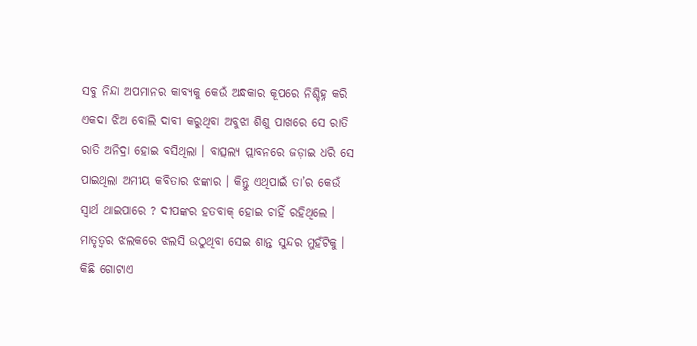ସବୁ ନିନ୍ଦା ଅପମାନର କାବ୍ୟକୁ କେଉଁ ଅନ୍ଧକାର କୂପରେ ନିଶ୍ଚିହ୍ନ କରି ଏକଦା ଝିଅ ବୋଲି ଦାବୀ କରୁଥିବା ଅବୁଝା ଶିଶୁ ପାଖରେ ସେ ରାତି ରାତି ଅନିଦ୍ରା ହୋଇ ବସିଥିଲା । ବାତ୍ସଲ୍ୟ ପ୍ଲାବନରେ ଜଡ଼ାଇ ଧରି ସେ ପାଇଥିଲା ଅମୀୟ କବିତାର ଝଙ୍କାର । କିନ୍ତୁ ଏଥିପାଇଁ ତା’ର କେଉଁ ସ୍ୱାର୍ଥ ଥାଇପାରେ ? ଦୀପଙ୍କର ହତବାକ୍ ହୋଇ ଚାହିଁ ରହିଥିଲେ । ମାତୃତ୍ୱର ଝଲକରେ ଝଲସି ଉଠୁଥିବା ସେଇ ଶାନ୍ତ ସୁନ୍ଦର ମୁହଁଟିକୁ । କିଛି ଗୋଟାଏ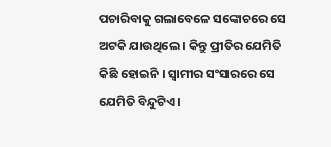ପଚାରିବାକୁ ଗଲାବେଳେ ସଙ୍କୋଚରେ ସେ ଅଟକି ଯାଉଥିଲେ । କିନ୍ତୁ ପ୍ରୀତିର ଯେମିତି କିଛି ହୋଇନି । ସ୍ୱାମୀର ସଂସାରରେ ସେ ଯେମିତି ବିନ୍ଦୁଟିଏ ।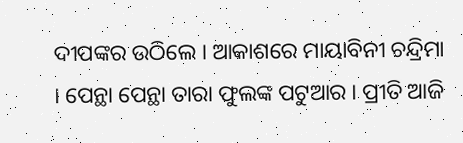ଦୀପଙ୍କର ଉଠିଲେ । ଆକାଶରେ ମାୟାବିନୀ ଚନ୍ଦ୍ରିମା । ପେନ୍ଥା ପେନ୍ଥା ତାରା ଫୁଲଙ୍କ ପଟୁଆର । ପ୍ରୀତି ଆଜି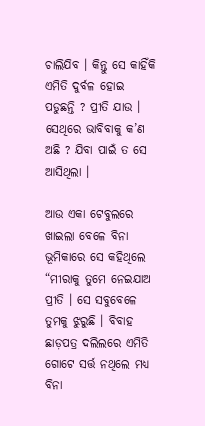ଚାଲିଯିବ । କିନ୍ତୁ ସେ କାହିଁକି ଏମିତି ଦୁର୍ବଳ ହୋଇ ପଡୁଛନ୍ତି ? ପ୍ରୀତି ଯାଉ । ସେଥିରେ ଭାବିବାକୁ କ’ଣ ଅଛି ? ଯିବା ପାଇଁ ତ ସେ ଆସିଥିଲା ।

ଆଉ ଏକା ଟେବୁଲରେ ଖାଇଲା ବେଳେ ବିନା ଭୂମିକାରେ ସେ କହିଥିଲେ “ମୀରାକୁ ତୁମେ ନେଇଯାଅ ପ୍ରୀତି । ସେ ସବୁବେଳେ ତୁମକୁ ଝୁରୁଛି । ବିବାହ ଛାଡ଼ପତ୍ର ଦଲିଲରେ ଏମିତି ଗୋଟେ ସର୍ତ୍ତ ନଥିଲେ ମଧ୍ୟ ବିନା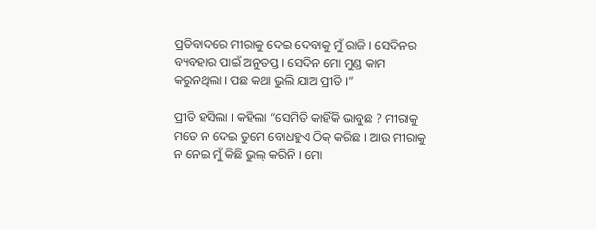ପ୍ରତିବାଦରେ ମୀରାକୁ ଦେଇ ଦେବାକୁ ମୁଁ ରାଜି । ସେଦିନର ବ୍ୟବହାର ପାଇଁ ଅନୁତପ୍ତ । ସେଦିନ ମୋ ମୁଣ୍ଡ କାମ କରୁନଥିଲା । ପଛ କଥା ଭୁଲି ଯାଅ ପ୍ରୀତି ।”

ପ୍ରୀତି ହସିଲା । କହିଲା “ସେମିତି କାହିଁକି ଭାବୁଛ ? ମୀରାକୁ ମତେ ନ ଦେଇ ତୁମେ ବୋଧହୁଏ ଠିକ୍ କରିଛ । ଆଉ ମୀରାକୁ ନ ନେଇ ମୁଁ କିଛି ଭୁଲ୍ କରିନି । ମୋ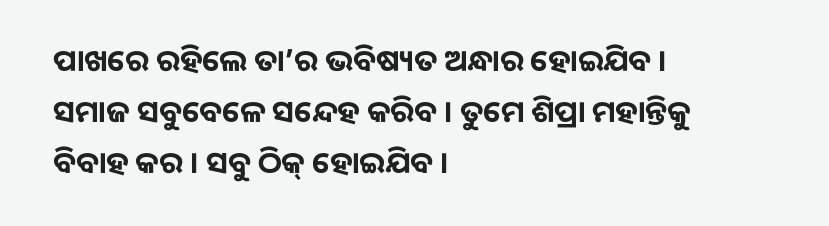ପାଖରେ ରହିଲେ ତା’ର ଭବିଷ୍ୟତ ଅନ୍ଧାର ହୋଇଯିବ । ସମାଜ ସବୁବେଳେ ସନ୍ଦେହ କରିବ । ତୁମେ ଶିପ୍ରା ମହାନ୍ତିକୁ ବିବାହ କର । ସବୁ ଠିକ୍ ହୋଇଯିବ ।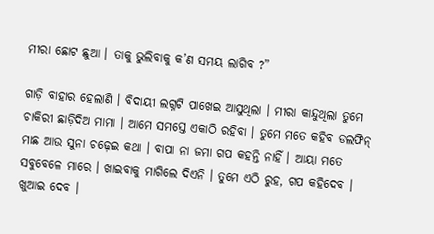ମୀରା ଛୋଟ ଛୁଆ । ତାକୁ ଭୁଲିବାକୁ କ’ଣ ସମୟ ଲାଗିବ ?”

ଗାଡ଼ି ବାହାର ହେଲାଣି । ବିଦାୟୀ ଲଗ୍ନଟି ପାଖେଇ ଆସୁଥିଲା । ମୀରା କାନ୍ଦୁଥିଲା ତୁମେ ଚାକିରୀ ଛାଡ଼ିଦିଅ ମାମା । ଆମେ ସମସ୍ତେ ଏକାଠି ରହିବା । ତୁମେ ମତେ କହିବ ଡଲଫିନ୍ ମାଛ ଆଉ ସୁନା ଚଢ଼େଇ କଥା । ବାପା ନା ଜମା ଗପ କହନ୍ତି ନାହିଁ । ଆୟା ମତେ ସବୁବେଳେ ମାରେ । ଖାଇବାକୁ ମାଗିଲେ ଦିଏନି । ତୁମେ ଏଠି ରୁହ, ଗପ କହିଦେବ । ଖୁଆଇ ଦେବ ।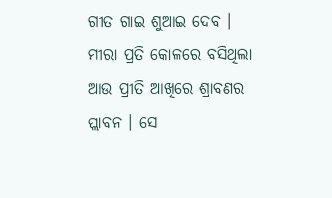ଗୀତ ଗାଇ ଶୁଆଇ ଦେବ । ମୀରା ପ୍ରତି କୋଳରେ ବସିଥିଲା ଆଉ ପ୍ରୀତି ଆଖିରେ ଶ୍ରାବଣର ପ୍ଲାବନ । ସେ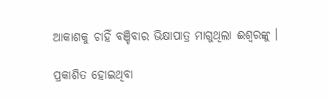ଆକାଶକୁ ଚାହିଁ ବଞ୍ଚିବାର ଭିକ୍ଷାପାତ୍ର ମାଗୁଥିଲା ଈଶ୍ୱରଙ୍କୁ ।

ପ୍ରକାଶିତ ହୋଇଥିବା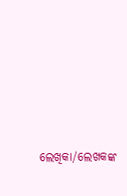ଲେଖିକା/ଲେଖକଙ୍କ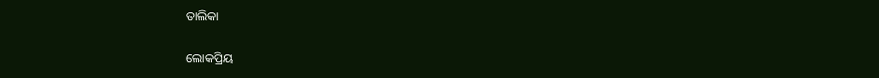ତାଲିକା

ଲୋକପ୍ରିୟ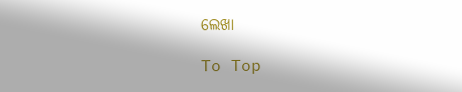ଲେଖା

To Top